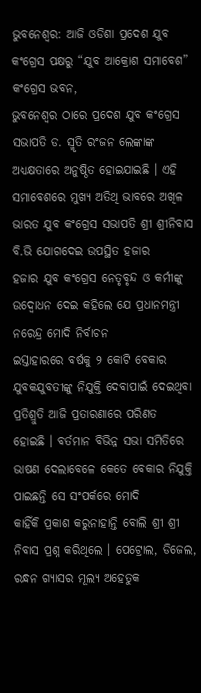ଭୁବନେଶ୍ୱର: ଆଜି ଓଡିଶା ପ୍ରଦେଶ ଯୁବ କଂଗ୍ରେସ ପକ୍ଷରୁ “ଯୁବ ଆକ୍ରୋଶ ସମାବେଶ” କଂଗ୍ରେସ ଭବନ,
ଭୁବନେଶ୍ୱର ଠାରେ ପ୍ରଦେଶ ଯୁବ କଂଗ୍ରେସ ସଭାପତି ଡ. ସ୍ମୃତି ରଂଜନ ଲେଙ୍କାଙ୍କ ଅଧ୍ୟକ୍ଷତାରେ ଅନୁଷ୍ଠିତ ହୋଇଯାଇଛି । ଏହି
ସମାବେଶରେ ମୁଖ୍ୟ ଅତିଥି ଭାବରେ ଅଖିଳ ଭାରତ ଯୁବ କଂଗ୍ରେସ ସଭାପତି ଶ୍ରୀ ଶ୍ରୀନିବାସ ବି.ଭି ଯୋଗଦେଇ ଉପସ୍ଥିତ ହଜାର
ହଜାର ଯୁବ କଂଗ୍ରେସ ନେତୃବୃନ୍ଦ ଓ କର୍ମୀଙ୍କୁ ଉଦ୍ବୋଧନ ଦେଇ କହିଲେ ଯେ ପ୍ରଧାନମନ୍ତ୍ରୀ ନରେନ୍ଦ୍ର ମୋଦି ନିର୍ବାଚନ
ଇସ୍ତାହାରରେ ବର୍ଷକୁ ୨ କୋଟି ବେକାର ଯୁବକଯୁବତୀଙ୍କୁ ନିଯୁକ୍ତି ଦେବାପାଇଁ ଦେଇଥିବା ପ୍ରତିଶ୍ରୁତି ଆଜି ପ୍ରତାରଣାରେ ପରିଣତ
ହୋଇଛି । ବର୍ତମାନ ବିଭିନ୍ନ ସଭା ସମିତିରେ ଭାଷଣ ଦେଲାବେଳେ କେତେ ବେକାର ନିଯୁକ୍ତି ପାଇଛନ୍ତି ସେ ସଂପର୍କରେ ମୋଦି
କାହିଁକି ପ୍ରକାଶ କରୁନାହାନ୍ତି ବୋଲି ଶ୍ରୀ ଶ୍ରୀ ନିବାସ ପ୍ରଶ୍ନ କରିଥିଲେ । ପେଟ୍ରୋଲ, ଡିଜେଲ, ରନ୍ଧନ ଗ୍ୟାସର ମୂଲ୍ୟ ଅହେତୁକ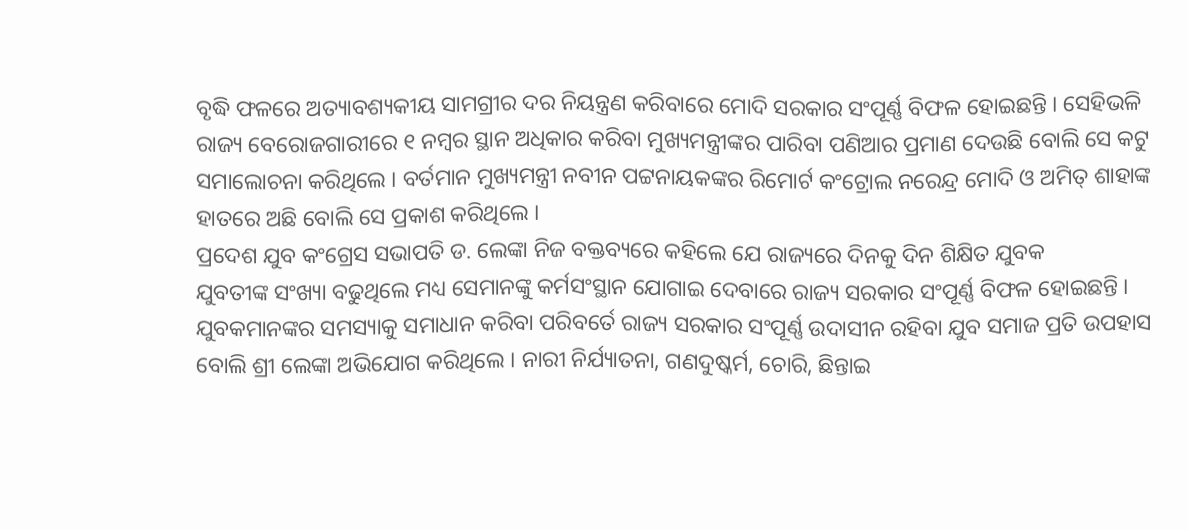ବୃଦ୍ଧି ଫଳରେ ଅତ୍ୟାବଶ୍ୟକୀୟ ସାମଗ୍ରୀର ଦର ନିୟନ୍ତ୍ରଣ କରିବାରେ ମୋଦି ସରକାର ସଂପୂର୍ଣ୍ଣ ବିଫଳ ହୋଇଛନ୍ତି । ସେହିଭଳି
ରାଜ୍ୟ ବେରୋଜଗାରୀରେ ୧ ନମ୍ବର ସ୍ଥାନ ଅଧିକାର କରିବା ମୁଖ୍ୟମନ୍ତ୍ରୀଙ୍କର ପାରିବା ପଣିଆର ପ୍ରମାଣ ଦେଉଛି ବୋଲି ସେ କଟୁ
ସମାଲୋଚନା କରିଥିଲେ । ବର୍ତମାନ ମୁଖ୍ୟମନ୍ତ୍ରୀ ନବୀନ ପଟ୍ଟନାୟକଙ୍କର ରିମୋର୍ଟ କଂଟ୍ରୋଲ ନରେନ୍ଦ୍ର ମୋଦି ଓ ଅମିତ୍ ଶାହାଙ୍କ
ହାତରେ ଅଛି ବୋଲି ସେ ପ୍ରକାଶ କରିଥିଲେ ।
ପ୍ରଦେଶ ଯୁବ କଂଗ୍ରେସ ସଭାପତି ଡ. ଲେଙ୍କା ନିଜ ବକ୍ତବ୍ୟରେ କହିଲେ ଯେ ରାଜ୍ୟରେ ଦିନକୁ ଦିନ ଶିକ୍ଷିତ ଯୁବକ
ଯୁବତୀଙ୍କ ସଂଖ୍ୟା ବଢୁଥିଲେ ମଧ୍ୟ ସେମାନଙ୍କୁ କର୍ମସଂସ୍ଥାନ ଯୋଗାଇ ଦେବାରେ ରାଜ୍ୟ ସରକାର ସଂପୂର୍ଣ୍ଣ ବିଫଳ ହୋଇଛନ୍ତି ।
ଯୁବକମାନଙ୍କର ସମସ୍ୟାକୁ ସମାଧାନ କରିବା ପରିବର୍ତେ ରାଜ୍ୟ ସରକାର ସଂପୂର୍ଣ୍ଣ ଉଦାସୀନ ରହିବା ଯୁବ ସମାଜ ପ୍ରତି ଉପହାସ
ବୋଲି ଶ୍ରୀ ଲେଙ୍କା ଅଭିଯୋଗ କରିଥିଲେ । ନାରୀ ନିର୍ଯ୍ୟାତନା, ଗଣଦୁଷ୍କର୍ମ, ଚୋରି, ଛିନ୍ତାଇ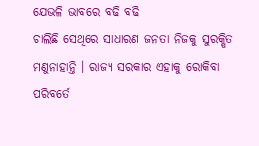ଯେଭଳି ଭାବରେ ବଢି ବଢି
ଚାଲିଛି ସେଥିରେ ସାଧାରଣ ଜନତା ନିଜକୁ ସୁରକ୍ଷିତ ମଣୁନାହାନ୍ତି । ରାଜ୍ୟ ସରକାର ଏହାକୁ ରୋକିବା ପରିବର୍ତେ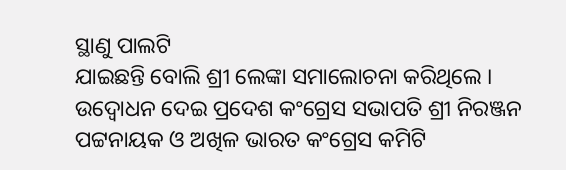ସ୍ଥାଣୁ ପାଲଟି
ଯାଇଛନ୍ତି ବୋଲି ଶ୍ରୀ ଲେଙ୍କା ସମାଲୋଚନା କରିଥିଲେ ।
ଉଦ୍ବୋଧନ ଦେଇ ପ୍ରଦେଶ କଂଗ୍ରେସ ସଭାପତି ଶ୍ରୀ ନିରଞ୍ଜନ ପଟ୍ଟନାୟକ ଓ ଅଖିଳ ଭାରତ କଂଗ୍ରେସ କମିଟି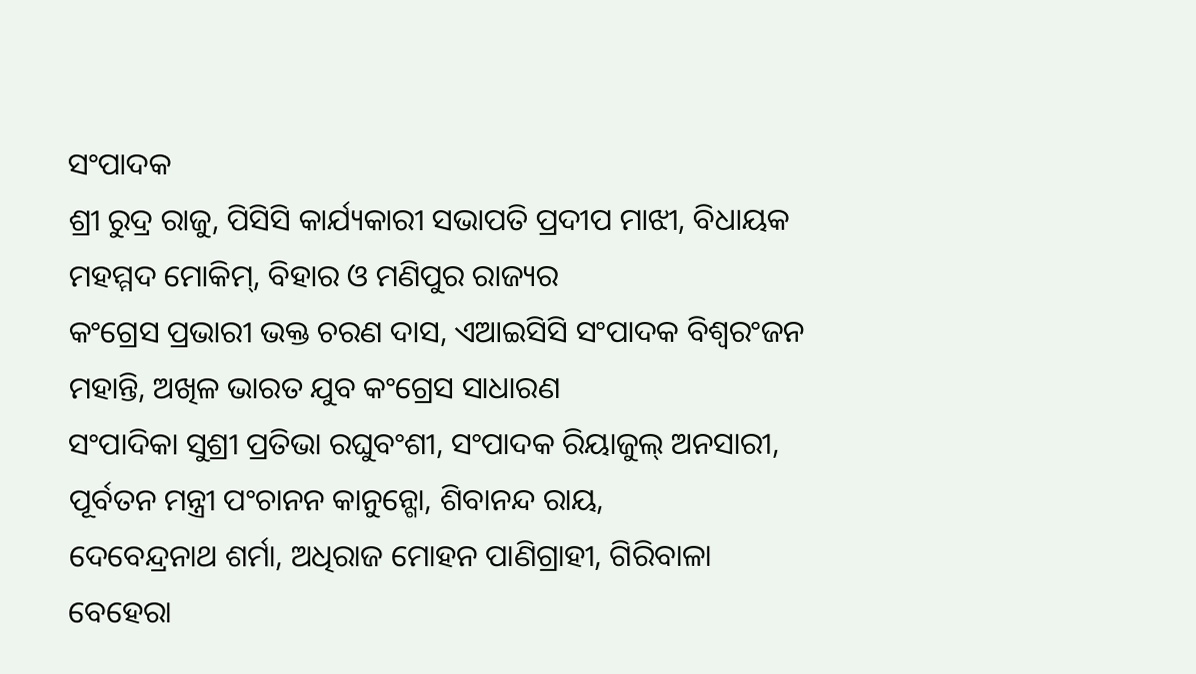ସଂପାଦକ
ଶ୍ରୀ ରୁଦ୍ର ରାଜୁ, ପିସିସି କାର୍ଯ୍ୟକାରୀ ସଭାପତି ପ୍ରଦୀପ ମାଝୀ, ବିଧାୟକ ମହମ୍ମଦ ମୋକିମ୍, ବିହାର ଓ ମଣିପୁର ରାଜ୍ୟର
କଂଗ୍ରେସ ପ୍ରଭାରୀ ଭକ୍ତ ଚରଣ ଦାସ, ଏଆଇସିସି ସଂପାଦକ ବିଶ୍ୱରଂଜନ ମହାନ୍ତି, ଅଖିଳ ଭାରତ ଯୁବ କଂଗ୍ରେସ ସାଧାରଣ
ସଂପାଦିକା ସୁଶ୍ରୀ ପ୍ରତିଭା ରଘୁବଂଶୀ, ସଂପାଦକ ରିୟାଜୁଲ୍ ଅନସାରୀ, ପୂର୍ବତନ ମନ୍ତ୍ରୀ ପଂଚାନନ କାନୁନ୍ଗୋ, ଶିବାନନ୍ଦ ରାୟ,
ଦେବେନ୍ଦ୍ରନାଥ ଶର୍ମା, ଅଧିରାଜ ମୋହନ ପାଣିଗ୍ରାହୀ, ଗିରିବାଳା ବେହେରା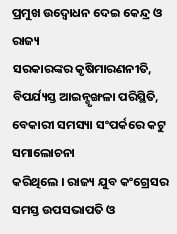ପ୍ରମୁଖ ଉଦ୍ବୋଧନ ଦେଇ କେନ୍ଦ୍ର ଓ ରାଜ୍ୟ
ସରକାରଙ୍କର କୃଷିମାରଣନୀତି, ବିପର୍ଯ୍ୟସ୍ତ ଆଇନ୍ଶୃଙ୍ଖଳା ପରିସ୍ଥିତି, ବେକାରୀ ସମସ୍ୟା ସଂପର୍କରେ କଟୁ ସମାଲୋଚନା
କରିଥିଲେ । ରାଜ୍ୟ ଯୁବ କଂଗ୍ରେସର ସମସ୍ତ ଉପସଭାପତି ଓ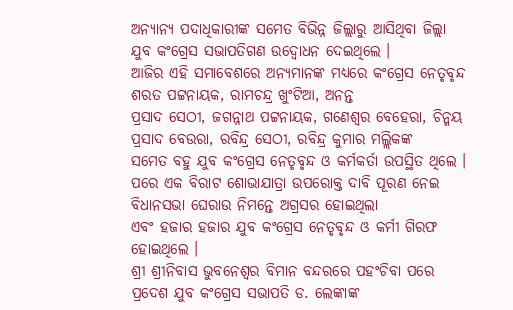ଅନ୍ୟାନ୍ୟ ପଦାଧିକାରୀଙ୍କ ସମେତ ବିଭିନ୍ନ ଜିଲ୍ଲାରୁ ଆସିଥିବା ଜିଲ୍ଲା
ଯୁବ କଂଗ୍ରେସ ସଭାପତିଗଣ ଉଦ୍ବୋଧନ ଦେଇଥିଲେ ।
ଆଜିର ଏହି ସମାବେଶରେ ଅନ୍ୟମାନଙ୍କ ମଧ୍ୟରେ କଂଗ୍ରେସ ନେତୃବୃନ୍ଦ ଶରତ ପଟ୍ଟନାୟକ, ରାମଚନ୍ଦ୍ର ଖୁଂଟିଆ, ଅନନ୍ତ
ପ୍ରସାଦ ସେଠୀ, ଜଗନ୍ନାଥ ପଟ୍ଟନାୟକ, ଗଣେଶ୍ୱର ବେହେରା, ଚିନ୍ମୟ ପ୍ରସାଦ ବେଉରା, ରବିନ୍ଦ୍ର ସେଠୀ, ରବିନ୍ଦ୍ର କୁମାର ମଲ୍ଲିକଙ୍କ
ସମେତ ବହୁ ଯୁବ କଂଗ୍ରେସ ନେତୃବୃନ୍ଦ ଓ କର୍ମକର୍ତା ଉପସ୍ଥିତ ଥିଲେ ।
ପରେ ଏକ ବିରାଟ ଶୋଭାଯାତ୍ରା ଉପରୋକ୍ତ ଦାବି ପୂରଣ ନେଇ ବିଧାନସଭା ଘେରାଉ ନିମନ୍ତେ ଅଗ୍ରସର ହୋଇଥିଲା
ଏବଂ ହଜାର ହଜାର ଯୁବ କଂଗ୍ରେସ ନେତୃବୃନ୍ଦ ଓ କର୍ମୀ ଗିରଫ ହୋଇଥିଲେ ।
ଶ୍ରୀ ଶ୍ରୀନିବାସ ଭୁବନେଶ୍ୱର ବିମାନ ବନ୍ଦରରେ ପହଂଚିବା ପରେ ପ୍ରଦେଶ ଯୁବ କଂଗ୍ରେସ ସଭାପତି ଡ. ଲେଙ୍କାଙ୍କ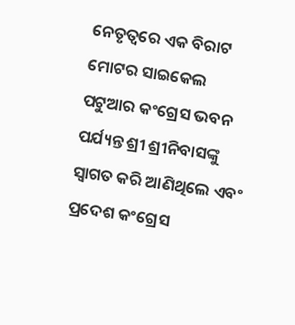ନେତୃତ୍ୱରେ ଏକ ବିରାଟ ମୋଟର ସାଇକେଲ ପଟୁଆର କଂଗ୍ରେସ ଭବନ ପର୍ଯ୍ୟନ୍ତ ଶ୍ରୀ ଶ୍ରୀନିବାସଙ୍କୁ ସ୍ୱାଗତ କରି ଆଣିଥିଲେ ଏବଂ
ପ୍ରଦେଶ କଂଗ୍ରେସ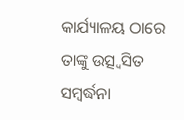କାର୍ଯ୍ୟାଳୟ ଠାରେ ତାଙ୍କୁ ଉତ୍ସ୍ୱସିତ ସମ୍ବର୍ଦ୍ଧନା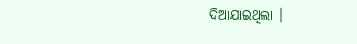ଦିଆଯାଇଥିଲା ।